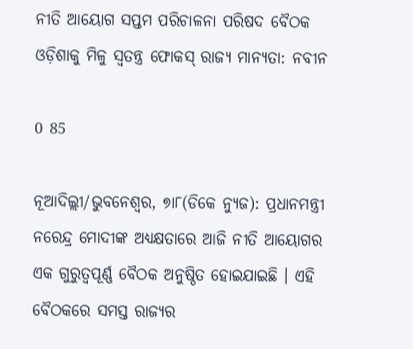ନୀତି ଆୟୋଗ ସପ୍ତମ ପରିଚାଳନା ପରିଷଦ ବୈଠକ ଓଡ଼ିଶାକୁ ମିଳୁ ସ୍ୱତନ୍ତ୍ର ଫୋକସ୍ ରାଜ୍ୟ ମାନ୍ୟତା: ନବୀନ

0 85

ନୂଆଦିଲ୍ଲୀ/ଭୁବନେଶ୍ୱର, ୭ା୮(ଡିକେ ନ୍ୟୁଜ): ପ୍ରଧାନମନ୍ତ୍ରୀ ନରେନ୍ଦ୍ର ମୋଦୀଙ୍କ ଅଧ୍ୟକ୍ଷତାରେ ଆଜି ନୀତି ଆୟୋଗର ଏକ ଗୁରୁତ୍ୱପୂର୍ଣ୍ଣ ବୈଠକ ଅନୁଷ୍ଠିତ ହୋଇଯାଇଛି । ଏହି ବୈଠକରେ ସମସ୍ତ ରାଜ୍ୟର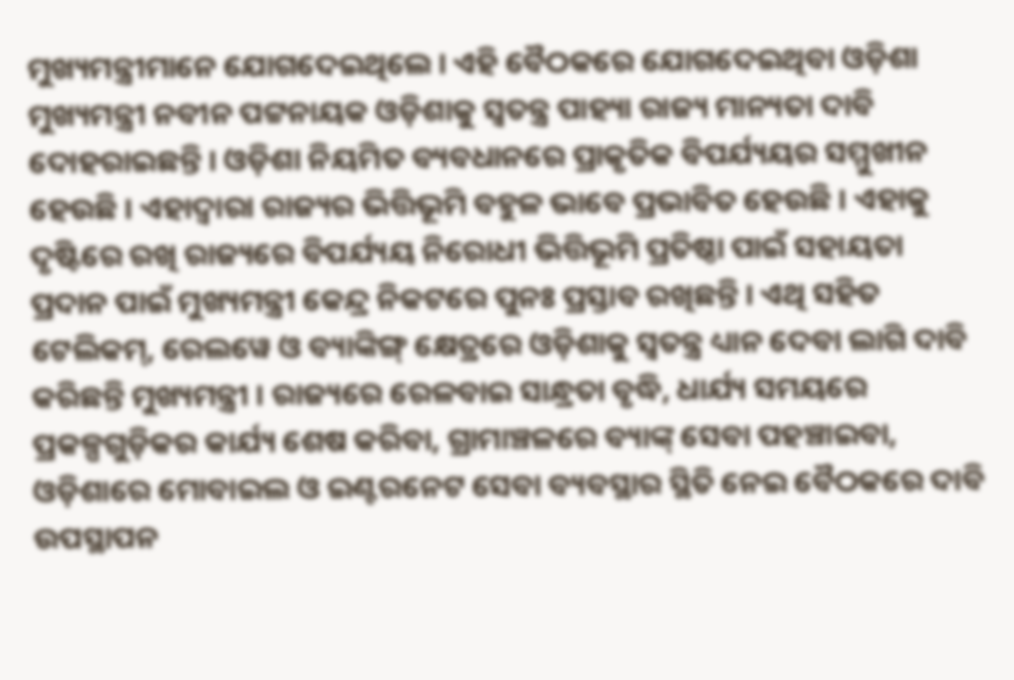ମୁଖ୍ୟମନ୍ତ୍ରୀମାନେ ଯୋଗଦେଇଥିଲେ । ଏହି ବୈଠକରେ ଯୋଗଦେଇଥିବା ଓଡ଼ିଶା ମୁଖ୍ୟମନ୍ତ୍ରୀ ନବୀନ ପଟ୍ଟନାୟକ ଓଡ଼ିଶାକୁ ସ୍ୱତନ୍ତ୍ର ପାହ୍ୟା ରାଜ୍ୟ ମାନ୍ୟତା ଦାବି ଦୋହରାଇଛନ୍ତି । ଓଡ଼ିଶା ନିୟମିତ ବ୍ୟବଧାନରେ ପ୍ରାକୃତିକ ବିପର୍ଯ୍ୟୟର ସମ୍ମୁଖୀନ ହେଉଛି । ଏହାଦ୍ୱାରା ରାଜ୍ୟର ଭିତ୍ତିଭୂମି ବହୁଳ ଭାବେ ପ୍ରଭାବିତ ହେଉଛି । ଏହାକୁ ଦୃଷ୍ଟିରେ ରଖି ରାଜ୍ୟରେ ବିପର୍ଯ୍ୟୟ ନିରୋଧୀ ଭିତ୍ତିଭୂମି ପ୍ରତିଷ୍ଠା ପାଇଁ ସହାୟତା ପ୍ରଦାନ ପାଇଁ ମୁଖ୍ୟମନ୍ତ୍ରୀ କେନ୍ଦ୍ର ନିକଟରେ ପୁନଃ ପ୍ରସ୍ତାବ ରଖିଛନ୍ତି । ଏଥି ସହିତ ଟେଲିକମ୍‌, ରେଲୱେ ଓ ବ୍ୟାଙ୍କିଙ୍ଗ୍‌ କ୍ଷେତ୍ରରେ ଓଡ଼ିଶାକୁ ସ୍ୱତନ୍ତ୍ର ଧ୍ୟାନ ଦେବା ଲାଗି ଦାବି କରିଛନ୍ତି ମୁଖ୍ୟମନ୍ତ୍ରୀ । ରାଜ୍ୟରେ ରେଳବାଇ ସାନ୍ଧ୍ରତା ବୃଦ୍ଧି, ଧାର୍ଯ୍ୟ ସମୟରେ ପ୍ରକଳ୍ପଗୁଡ଼ିକର କାର୍ଯ୍ୟ ଶେଷ କରିବା, ଗ୍ରାମାଞ୍ଚଳରେ ବ୍ୟାଙ୍କ୍ ସେବା ପହଞ୍ଚାଇବା, ଓଡ଼ିଶାରେ ମୋବାଇଲ ଓ ଇଣ୍ଟରନେଟ ସେବା ବ୍ୟବସ୍ଥାର ସ୍ଥିତି ନେଇ ବୈଠକରେ ଦାବି ଉପସ୍ଥାପନ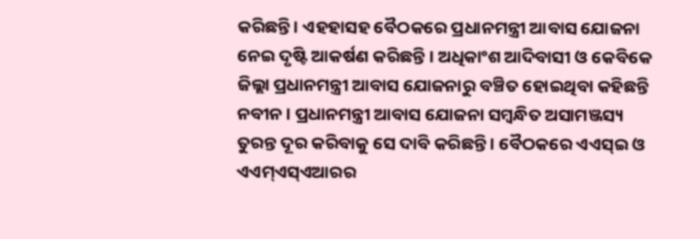କରିଛନ୍ତି । ଏହହାସହ ବୈଠକରେ ପ୍ରଧାନମନ୍ତ୍ରୀ ଆବାସ ଯୋଜନା ନେଇ ଦୃଷ୍ଟି ଆକର୍ଷଣ କରିଛନ୍ତି । ଅଧିକାଂଶ ଆଦିବାସୀ ଓ କେବିକେ ଜିଲ୍ଲା ପ୍ରଧାନମନ୍ତ୍ରୀ ଆବାସ ଯୋଜନାରୁ ବଞ୍ଚିତ ହୋଇଥିବା କହିଛନ୍ତି ନବୀନ । ପ୍ରଧାନମନ୍ତ୍ରୀ ଆବାସ ଯୋଜନା ସମ୍ବନ୍ଧିତ ଅସାମଞ୍ଜସ୍ୟ ତୁରନ୍ତ ଦୂର କରିବାକୁ ସେ ଦାବି କରିଛନ୍ତି । ବୈଠକରେ ଏଏସ୍‌ଇ ଓ ଏଏମ୍‌ଏସ୍‌ଏଆରର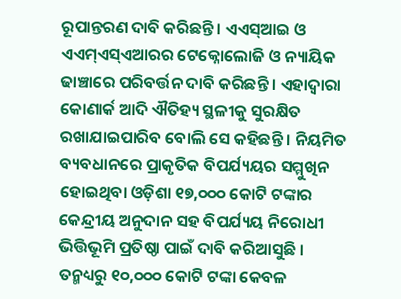ରୂପାନ୍ତରଣ ଦାବି କରିଛନ୍ତି । ଏଏସ୍‌ଆଇ ଓ ଏଏମ୍‌ଏସ୍‌ଏଆରର ଟେକ୍ନୋଲୋଜି ଓ ନ୍ୟାୟିକ ଢାଞ୍ଚାରେ ପରିବର୍ତ୍ତନ ଦାବି କରିଛନ୍ତି । ଏହାଦ୍ୱାରା କୋଣାର୍କ ଆଦି ଐତିହ୍ୟ ସ୍ଥଳୀକୁ ସୁରକ୍ଷିତ ରଖାଯାଇପାରିବ ବୋଲି ସେ କହିଛନ୍ତି । ନିୟମିତ ବ୍ୟବଧାନରେ ପ୍ରାକୃତିକ ବିପର୍ଯ୍ୟୟର ସମ୍ମୁଖିନ ହୋଇଥିବା ଓଡ଼ିଶା ୧୭,୦୦୦ କୋଟି ଟଙ୍କାର କେନ୍ଦ୍ରୀୟ ଅନୁଦାନ ସହ ବିପର୍ଯ୍ୟୟ ନିରୋଧୀ ଭିତ୍ତିଭୂମି ପ୍ରତିଷ୍ଠା ପାଇଁ ଦାବି କରିଆସୁଛି । ତନ୍ମଧ୍ୟରୁ ୧୦,୦୦୦ କୋଟି ଟଙ୍କା କେବଳ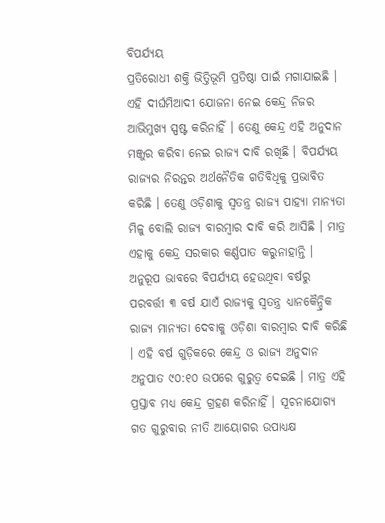ବିପର୍ଯ୍ୟୟ
ପ୍ରତିରୋଧୀ ଶକ୍ତି ଭିତ୍ତିଭୂମି ପ୍ରତିଷ୍ଠା ପାଇଁ ମଗାଯାଇଛି । ଏହି ଦୀର୍ଘମିଆଦୀ ଯୋଜନା ନେଇ କେନ୍ଦ୍ର ନିଜର ଆଭିମୁଖ୍ୟ ସ୍ପଷ୍ଟ କରିନାହିଁ । ତେଣୁ କେନ୍ଦ୍ର ଏହି ଅନୁଦାନ ମଞ୍ଜୁର କରିବା ନେଇ ରାଜ୍ୟ ଦାବି ରଖିଛି । ବିପର୍ଯ୍ୟୟ ରାଜ୍ୟର ନିରନ୍ତର ଅର୍ଥନୈତିକ ଗତିବିଧିକୁ ପ୍ରଭାବିତ କରିଛି । ତେଣୁ ଓଡ଼ିଶାକୁ ସ୍ୱତନ୍ତ୍ର ରାଜ୍ୟ ପାହ୍ୟା ମାନ୍ୟତା ମିଳୁ ବୋଲି ରାଜ୍ୟ ବାରମ୍ବାର ଦାବି କରି ଆସିଛି । ମାତ୍ର ଏହାକୁ କେନ୍ଦ୍ର ସରକାର କର୍ଣ୍ଣପାତ କରୁନାହାନ୍ତି । ଅନୁରୂପ ଭାବରେ ବିପର୍ଯ୍ୟୟ ହେଉଥିବା ବର୍ଷରୁ ପରବର୍ତ୍ତୀ ୩ ବର୍ଷ ଯାଏଁ ରାଜ୍ୟକୁ ସ୍ୱତନ୍ତ୍ର ଧ୍ୟାନକୈନ୍ଦ୍ରିକ ରାଜ୍ୟ ମାନ୍ୟତା ଦେବାକୁ ଓଡ଼ିଶା ବାରମ୍ବାର ଦାବି କରିଛି । ଏହି ବର୍ଷ ଗୁଡ଼ିକରେ କେନ୍ଦ୍ର ଓ ରାଜ୍ୟ ଅନୁଦାନ ଅନୁପାତ ୯୦:୧୦ ଉପରେ ଗୁରୁତ୍ୱ ଦେଇଛି । ମାତ୍ର ଏହି ପ୍ରସ୍ତାବ ମଧ୍ୟ କେନ୍ଦ୍ର ଗ୍ରହଣ କରିନାହିଁ । ସୂଚନାଯୋଗ୍ୟ ଗତ ଗୁରୁବାର ନୀତି ଆୟୋଗର ଉପାଧ୍ୟକ୍ଷ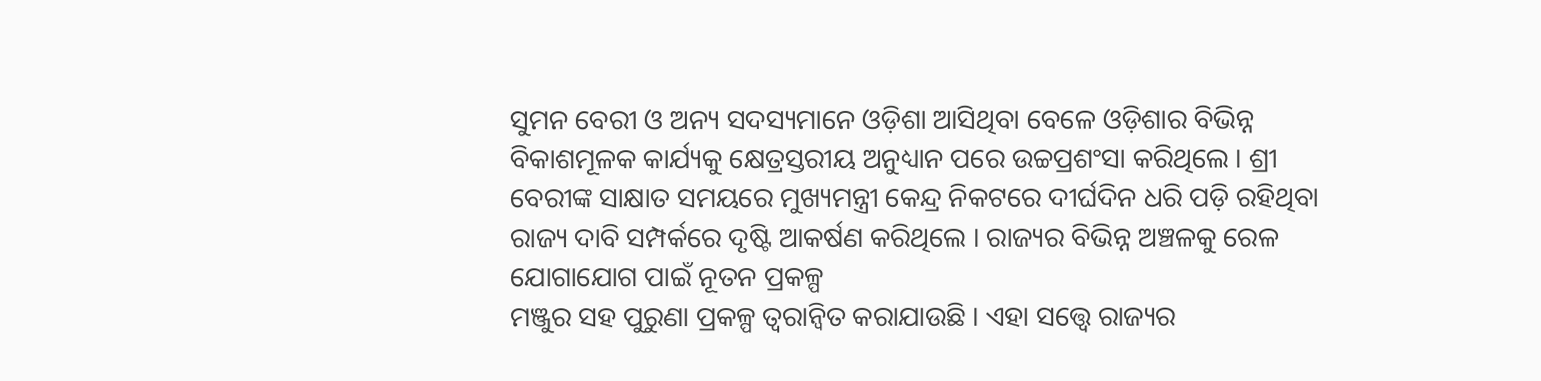ସୁମନ ବେରୀ ଓ ଅନ୍ୟ ସଦସ୍ୟମାନେ ଓଡ଼ିଶା ଆସିଥିବା ବେଳେ ଓଡ଼ିଶାର ବିଭିନ୍ନ ବିକାଶମୂଳକ କାର୍ଯ୍ୟକୁ କ୍ଷେତ୍ରସ୍ତରୀୟ ଅନୁଧ୍ୟାନ ପରେ ଉଚ୍ଚପ୍ରଶଂସା କରିଥିଲେ । ଶ୍ରୀ ବେରୀଙ୍କ ସାକ୍ଷାତ ସମୟରେ ମୁଖ୍ୟମନ୍ତ୍ରୀ କେନ୍ଦ୍ର ନିକଟରେ ଦୀର୍ଘଦିନ ଧରି ପଡ଼ି ରହିଥିବା ରାଜ୍ୟ ଦାବି ସମ୍ପର୍କରେ ଦୃଷ୍ଟି ଆକର୍ଷଣ କରିଥିଲେ । ରାଜ୍ୟର ବିଭିନ୍ନ ଅଞ୍ଚଳକୁ ରେଳ ଯୋଗାଯୋଗ ପାଇଁ ନୂତନ ପ୍ରକଳ୍ପ
ମଞ୍ଜୁର ସହ ପୁରୁଣା ପ୍ରକଳ୍ପ ତ୍ୱରାନ୍ୱିତ କରାଯାଉଛି । ଏହା ସତ୍ତ୍ୱେ ରାଜ୍ୟର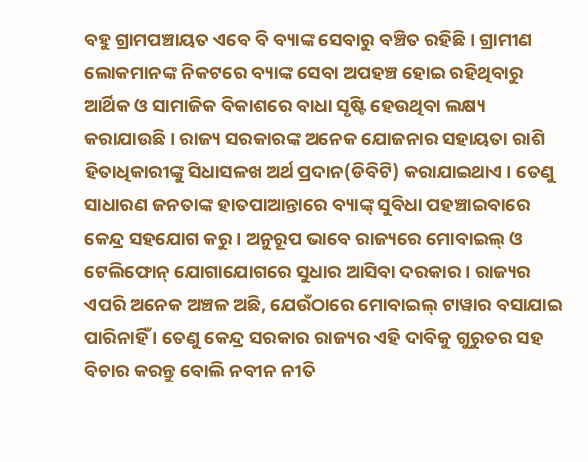ବହୁ ଗ୍ରାମପଞ୍ଚାୟତ ଏବେ ବି ବ୍ୟାଙ୍କ ସେବାରୁ ବଞ୍ଚିତ ରହିଛି । ଗ୍ରାମୀଣ ଲୋକମାନଙ୍କ ନିକଟରେ ବ୍ୟାଙ୍କ ସେବା ଅପହଞ୍ଚ ହୋଇ ରହିଥିବାରୁ ଆର୍ଥିକ ଓ ସାମାଜିକ ବିକାଶରେ ବାଧା ସୃଷ୍ଟି ହେଉଥିବା ଲକ୍ଷ୍ୟ କରାଯାଉଛି । ରାଜ୍ୟ ସରକାରଙ୍କ ଅନେକ ଯୋଜନାର ସହାୟତା ରାଶି ହିତାଧିକାରୀଙ୍କୁ ସିଧାସଳଖ ଅର୍ଥ ପ୍ରଦାନ(ଡିବିଟି) କରାଯାଇଥାଏ । ତେଣୁ ସାଧାରଣ ଜନତାଙ୍କ ହାତପାଆନ୍ତାରେ ବ୍ୟାଙ୍କ୍ ସୁବିଧା ପହଞ୍ଚାଇବାରେ କେନ୍ଦ୍ର ସହଯୋଗ କରୁ । ଅନୁରୂପ ଭାବେ ରାଜ୍ୟରେ ମୋବାଇଲ୍ ଓ ଟେଲିଫୋନ୍ ଯୋଗାଯୋଗରେ ସୁଧାର ଆସିବା ଦରକାର । ରାଜ୍ୟର ଏପରି ଅନେକ ଅଞ୍ଚଳ ଅଛି, ଯେଉଁଠାରେ ମୋବାଇଲ୍ ଟାୱାର ବସାଯାଇ ପାରିନାହିଁ । ତେଣୁ କେନ୍ଦ୍ର ସରକାର ରାଜ୍ୟର ଏହି ଦାବିକୁ ଗୁରୁତର ସହ ବିଚାର କରନ୍ତୁ ବୋଲି ନବୀନ ନୀତି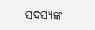ସଦସ୍ୟଙ୍କ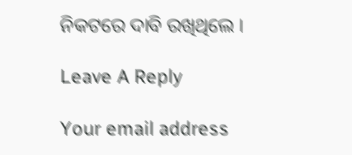ନିକଟରେ ଦାବି ରଖିଥିଲେ ।

Leave A Reply

Your email address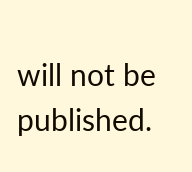will not be published.